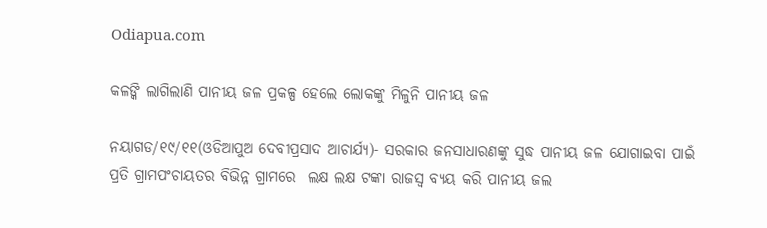Odiapua.com

କଳଙ୍କି ଲାଗିଲାଣି ପାନୀୟ ଜଳ ପ୍ରକଳ୍ପ ହେଲେ ଲୋକଙ୍କୁ ମିଳୁନି ପାନୀୟ ଜଳ

ନୟାଗଡ/୧୯/୧୧(ଓଡିଆପୁଅ ଦେବୀପ୍ରସାଦ ଆଚାର୍ଯ୍ୟ)- ସରକାର ଜନସାଧାରଣଙ୍କୁ ସୁଦ୍ଧ ପାନୀୟ ଜଳ ଯୋଗାଇବା ପାଇଁ ପ୍ରତି ଗ୍ରାମପଂଚାୟତର ବିଭିନ୍ନ ଗ୍ରାମରେ  ଲକ୍ଷ ଲକ୍ଷ ଟଙ୍କା ରାଜସ୍ୱ ବ୍ୟୟ କରି ପାନୀୟ ଜଲ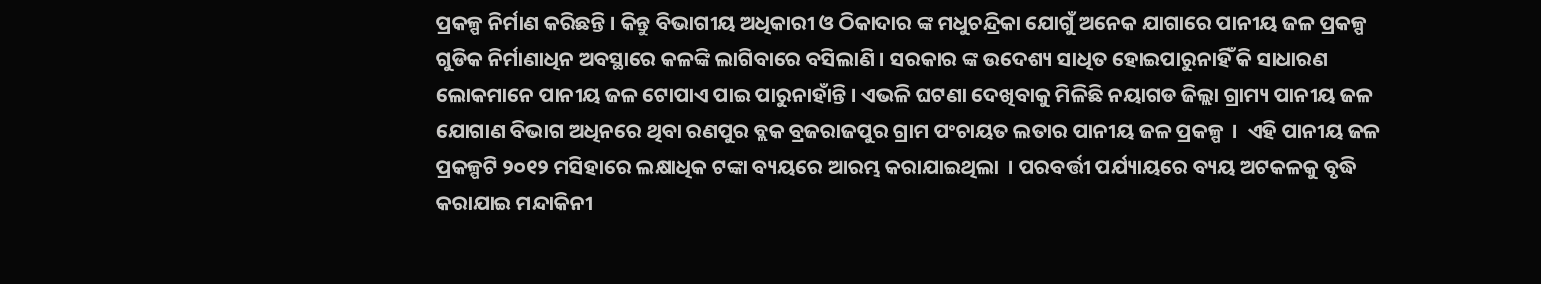ପ୍ରକଳ୍ପ ନିର୍ମାଣ କରିଛନ୍ତି । କିନ୍ତୁ ବିଭାଗୀୟ ଅଧିକାରୀ ଓ ଠିକାଦାର ଙ୍କ ମଧୁଚନ୍ଦ୍ରିକା ଯୋଗୁଁ ଅନେକ ଯାଗାରେ ପାନୀୟ ଜଳ ପ୍ରକଳ୍ପ ଗୁଡିକ ନିର୍ମାଣାଧିନ ଅବସ୍ଥାରେ କଳଙ୍କି ଲାଗିବାରେ ବସିଲାଣି । ସରକାର ଙ୍କ ଉଦେଶ୍ୟ ସାଧିତ ହୋଇପାରୁନାହିଁ କି ସାଧାରଣ ଲୋକମାନେ ପାନୀୟ ଜଳ ଟୋପାଏ ପାଇ ପାରୁନାହାଁନ୍ତି । ଏଭଳି ଘଟଣା ଦେଖିବାକୁ ମିଳିଛି ନୟାଗଡ ଜିଲ୍ଲା ଗ୍ରାମ୍ୟ ପାନୀୟ ଜଳ ଯୋଗାଣ ବିଭାଗ ଅଧିନରେ ଥିବା ରଣପୁର ବ୍ଲକ ବ୍ରଜରାଜପୁର ଗ୍ରାମ ପଂଚାୟତ ଲତାର ପାନୀୟ ଜଳ ପ୍ରକଳ୍ପ  ।  ଏହି ପାନୀୟ ଜଳ ପ୍ରକଳ୍ପଟି ୨୦୧୨ ମସିହାରେ ଲକ୍ଷାଧିକ ଟଙ୍କା ବ୍ୟୟରେ ଆରମ୍ଭ କରାଯାଇଥିଲା  । ପରବର୍ତ୍ତୀ ପର୍ଯ୍ୟାୟରେ ବ୍ୟୟ ଅଟକଳକୁ ବୃଦ୍ଧି କରାଯାଇ ମନ୍ଦାକିନୀ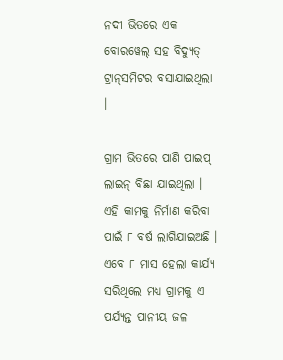ନଦୀ ଭିତରେ ଏକ ବୋରୱେଲ୍ ସହ ବିଦ୍ୟୁତ୍ ଟ୍ରାନ୍‌ସମିଟର ବସାଯାଇଥିଲା  ।

ଗ୍ରାମ ଭିତରେ ପାଣି ପାଇପ୍ ଲାଇନ୍ ବିଛା ଯାଇଥିଲା । ଏହି କାମକୁ ନିର୍ମାଣ କରିବା ପାଇଁ ୮ ବର୍ଷ ଲାଗିଯାଇଅଛି । ଏବେ ୮ ମାସ ହେଲା କାର୍ଯ୍ୟ ସରିଥିଲେ ମଧ୍ୟ ଗ୍ରାମକୁ ଏ ପର୍ଯ୍ୟନ୍ତ ପାନୀୟ ଜଳ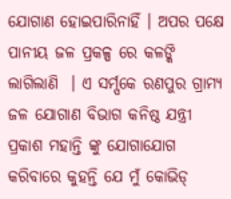ଯୋଗାଣ ହୋଇପାରିନାହିଁ । ଅପର ପକ୍ଷେ ପାନୀୟ ଜଳ ପ୍ରକଳ୍ପ ରେ କଳଙ୍କି ଲାଗିଲାଣି  । ଏ ସର୍ମ୍ପକେ ରଣପୁର ଗ୍ରାମ୍ୟ ଜଳ ଯୋଗାଣ ବିଭାଗ କନିଷ୍ଠ ଯନ୍ତ୍ରୀ ପ୍ରକାଶ ମହାନ୍ତି ଙ୍କୁ ଯୋଗାଯୋଗ କରିବାରେ କୁହନ୍ତି ଯେ ମୁଁ କୋଭିଡ୍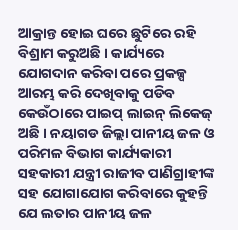ଆକ୍ରାନ୍ତ ହୋଇ ଘରେ ଛୁଟିରେ ରହି ବିଶ୍ରାମ କରୁଅଛି । କାର୍ଯ୍ୟରେ ଯୋଗଦାନ କରିବା ପରେ ପ୍ରକଳ୍ପ ଆରମ୍ଭ କରି ଦେଖିବାକୁ ପଡିବ କେଉଁଠାରେ ପାଇପ୍ ଲାଇନ୍ ଲିକେଜ୍ ଅଛି । ନୟାଗଡ ଜିଲ୍ଲା ପାନୀୟ ଜଳ ଓ ପରିମଳ ବିଭାଗ କାର୍ଯ୍ୟକାରୀ ସହକାରୀ ଯନ୍ତ୍ରୀ ରାଜୀବ ପାଣିଗ୍ରାହୀଙ୍କ ସହ ଯୋଗାଯୋଗ କରିବାରେ କୁହନ୍ତି ଯେ ଲତାର ପାନୀୟ ଜଳ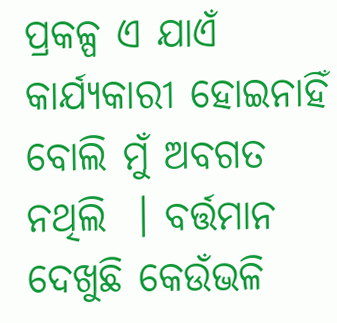ପ୍ରକଳ୍ପ ଏ ଯାଏଁ କାର୍ଯ୍ୟକାରୀ ହୋଇନାହିଁ ବୋଲି ମୁଁ ଅବଗତ ନଥିଲି  । ବର୍ତ୍ତମାନ ଦେଖୁଛି କେଉଁଭଳି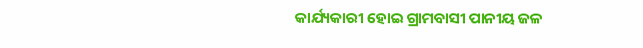କାର୍ଯ୍ୟକାରୀ ହୋଇ ଗ୍ରାମବାସୀ ପାନୀୟ ଜଳ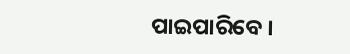ପାଇପାରିବେ ।